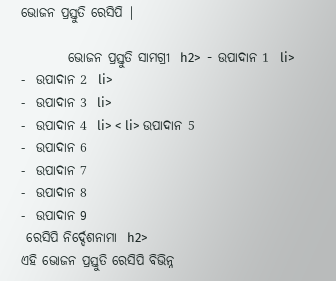ଭୋଜନ ପ୍ରସ୍ତୁତି ରେସିପି |

         ଭୋଜନ ପ୍ରସ୍ତୁତି ସାମଗ୍ରୀ  h2>  -  ଉପାଦାନ 1  li>
-  ଉପାଦାନ 2  li>
-  ଉପାଦାନ 3  li>
-  ଉପାଦାନ 4  li> < li> ଉପାଦାନ 5
-  ଉପାଦାନ 6
-  ଉପାଦାନ 7
-  ଉପାଦାନ 8
-  ଉପାଦାନ 9
 ରେସିପି ନିର୍ଦ୍ଦେଶନାମା  h2>
ଏହି ଭୋଜନ ପ୍ରସ୍ତୁତି ରେସିପି ବିଭିନ୍ନ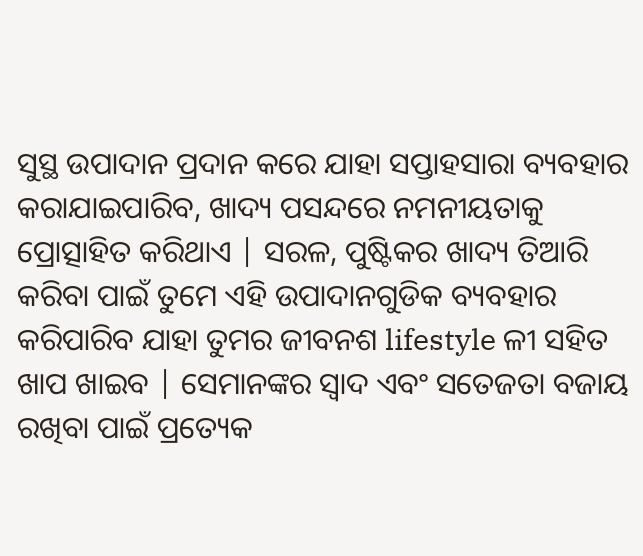ସୁସ୍ଥ ଉପାଦାନ ପ୍ରଦାନ କରେ ଯାହା ସପ୍ତାହସାରା ବ୍ୟବହାର କରାଯାଇପାରିବ, ଖାଦ୍ୟ ପସନ୍ଦରେ ନମନୀୟତାକୁ ପ୍ରୋତ୍ସାହିତ କରିଥାଏ | ସରଳ, ପୁଷ୍ଟିକର ଖାଦ୍ୟ ତିଆରି କରିବା ପାଇଁ ତୁମେ ଏହି ଉପାଦାନଗୁଡିକ ବ୍ୟବହାର କରିପାରିବ ଯାହା ତୁମର ଜୀବନଶ lifestyle ଳୀ ସହିତ ଖାପ ଖାଇବ | ସେମାନଙ୍କର ସ୍ୱାଦ ଏବଂ ସତେଜତା ବଜାୟ ରଖିବା ପାଇଁ ପ୍ରତ୍ୟେକ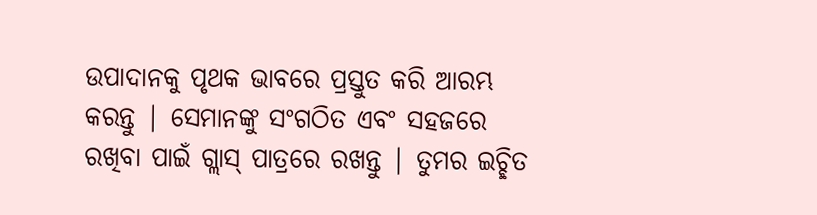ଉପାଦାନକୁ ପୃଥକ ଭାବରେ ପ୍ରସ୍ତୁତ କରି ଆରମ୍ଭ କରନ୍ତୁ | ସେମାନଙ୍କୁ ସଂଗଠିତ ଏବଂ ସହଜରେ ରଖିବା ପାଇଁ ଗ୍ଲାସ୍ ପାତ୍ରରେ ରଖନ୍ତୁ | ତୁମର ଇଚ୍ଛିତ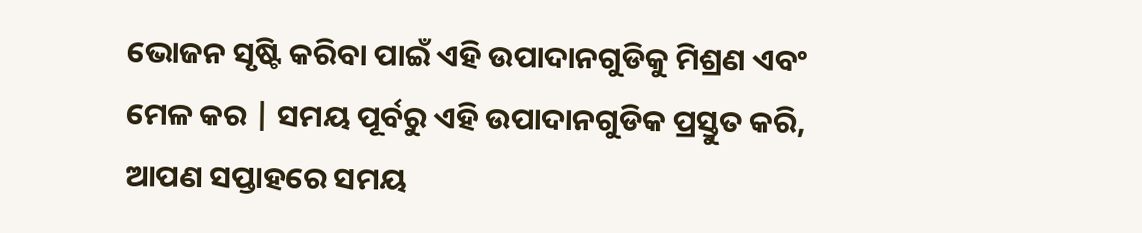ଭୋଜନ ସୃଷ୍ଟି କରିବା ପାଇଁ ଏହି ଉପାଦାନଗୁଡିକୁ ମିଶ୍ରଣ ଏବଂ ମେଳ କର | ସମୟ ପୂର୍ବରୁ ଏହି ଉପାଦାନଗୁଡିକ ପ୍ରସ୍ତୁତ କରି, ଆପଣ ସପ୍ତାହରେ ସମୟ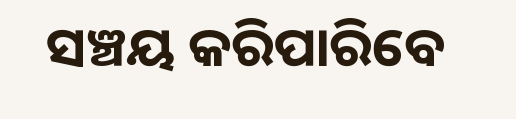ସଞ୍ଚୟ କରିପାରିବେ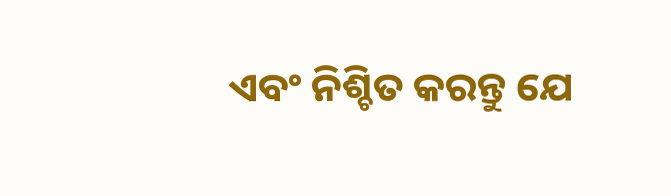ଏବଂ ନିଶ୍ଚିତ କରନ୍ତୁ ଯେ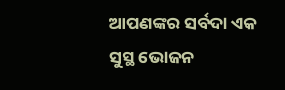ଆପଣଙ୍କର ସର୍ବଦା ଏକ ସୁସ୍ଥ ଭୋଜନ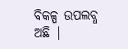ବିକଳ୍ପ ଉପଲବ୍ଧ ଅଛି |